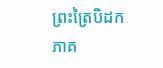ព្រះត្រៃបិដក ភាគ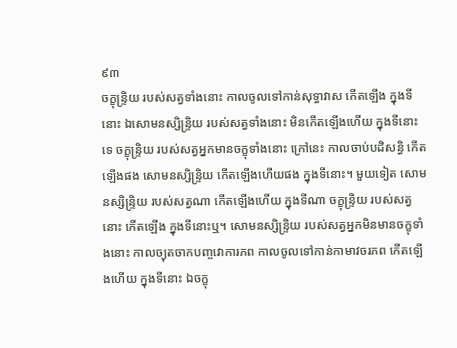៩៣
ចក្ខុន្ទ្រិយ របស់សត្វទាំងនោះ កាលចូលទៅកាន់សុទ្ធាវាស កើតឡើង ក្នុងទីនោះ ឯសោមនស្សិន្ទ្រិយ របស់សត្វទាំងនោះ មិនកើតឡើងហើយ ក្នុងទីនោះទេ ចក្ខុន្ទ្រិយ របស់សត្វអ្នកមានចក្ខុទាំងនោះ ក្រៅនេះ កាលចាប់បដិសន្ធិ កើតឡើងផង សោមនស្សិន្ទ្រិយ កើតឡើងហើយផង ក្នុងទីនោះ។ មួយទៀត សោមនស្សិន្ទ្រិយ របស់សត្វណា កើតឡើងហើយ ក្នុងទីណា ចក្ខុន្ទ្រិយ របស់សត្វនោះ កើតឡើង ក្នុងទីនោះឬ។ សោមនស្សិន្ទ្រិយ របស់សត្វអ្នកមិនមានចក្ខុទាំងនោះ កាលច្យុតចាកបញ្ចវោការភព កាលចូលទៅកាន់កាមាវចរភព កើតឡើងហើយ ក្នុងទីនោះ ឯចក្ខុ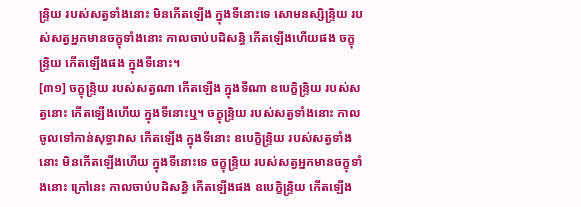ន្ទ្រិយ របស់សត្វទាំងនោះ មិនកើតឡើង ក្នុងទីនោះទេ សោមនស្សិន្ទ្រិយ របស់សត្វអ្នកមានចក្ខុទាំងនោះ កាលចាប់បដិសន្ធិ កើតឡើងហើយផង ចក្ខុន្ទ្រិយ កើតឡើងផង ក្នុងទីនោះ។
[៣១] ចក្ខុន្ទ្រិយ របស់សត្វណា កើតឡើង ក្នុងទីណា ឧបេក្ខិន្ទ្រិយ របស់សត្វនោះ កើតឡើងហើយ ក្នុងទីនោះឬ។ ចក្ខុន្ទ្រិយ របស់សត្វទាំងនោះ កាលចូលទៅកាន់សុទ្ធាវាស កើតឡើង ក្នុងទីនោះ ឧបេក្ខិន្ទ្រិយ របស់សត្វទាំងនោះ មិនកើតឡើងហើយ ក្នុងទីនោះទេ ចក្ខុន្ទ្រិយ របស់សត្វអ្នកមានចក្ខុទាំងនោះ ក្រៅនេះ កាលចាប់បដិសន្ធិ កើតឡើងផង ឧបេក្ខិន្ទ្រិយ កើតឡើង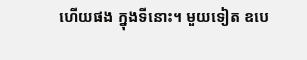ហើយផង ក្នុងទីនោះ។ មួយទៀត ឧបេ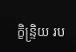ក្ខិន្ទ្រិយ រប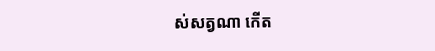ស់សត្វណា កើត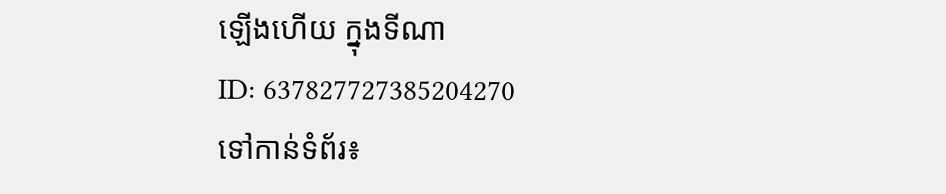ឡើងហើយ ក្នុងទីណា
ID: 637827727385204270
ទៅកាន់ទំព័រ៖